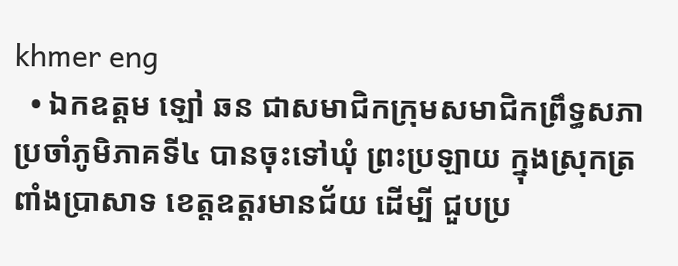khmer eng
  • ឯកឧត្តម ឡៅ ឆន ជាសមាជិកក្រុមសមាជិកព្រឹទ្ធសភា ប្រចាំភូមិភាគទី៤ បានចុះទៅឃុំ ព្រះប្រឡាយ ក្នុងស្រុកត្រពាំងប្រាសាទ ខេត្តឧត្តរមានជ័យ ដើម្បី ជួបប្រ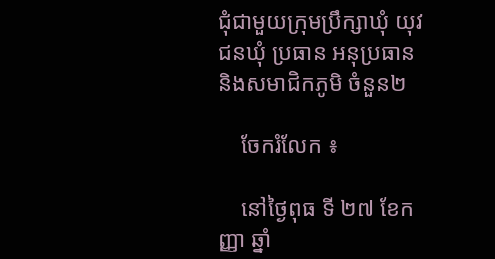ជុំជាមួយក្រុមប្រឹក្សាឃុំ យុវជនឃុំ ប្រធាន អនុប្រធាន និងសមាជិកភូមិ ចំនួន២

    ចែករំលែក ៖

    នៅថ្ងៃពុធ ទី ២៧ ខែកញ្ញា ឆ្នាំ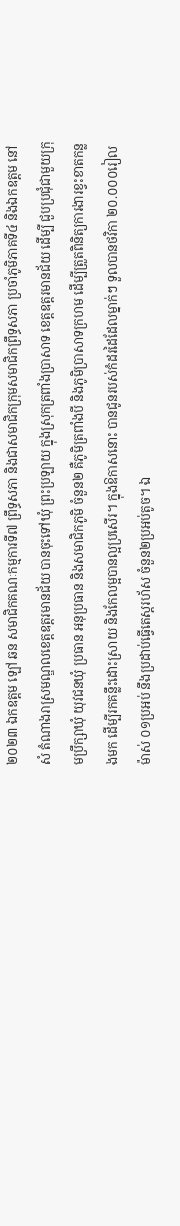២០២៣ ឯកឧត្តម ឡៅ ឆន សមាជិកគណៈកម្មការទី៧ ព្រឹទ្ធសភា និងជាសមាជិកក្រុមសមាជិកព្រឹទ្ធសភា ប្រចាំភូមិភាគទី៤ និងឯកឧត្តម នៅ សំ តំណាងរាស្រមណ្ឌលខេត្តឧត្តរមានជ័យ បានចុះទៅឃុំ ព្រះប្រឡាយ ក្នុងស្រុកត្រពាំងប្រាសាទ ខេត្តឧត្តរមានជ័យ ដើម្បី ជួបប្រជុំជាមួយក្រុមប្រឹក្សាឃុំ យុវជនឃុំ ប្រធាន អនុប្រធាន និងសមាជិកភូមិ ចំនួន២ គឺភូមិត្រពាំងបី និងភូមិប្រាសាទក្រហម ដើម្បីត្រួតពិនិត្យការងារខ្វះខាតកន្លងមក ដើម្បីរកគន្លឹះដោះស្រាយ និងកែលម្អបានល្អប្រសើរ។ ក្នុងឱកាសនោះ បានជូនរបស់កំដរដៃដែលម្នាក់ៗ ទួលបានថវិកា ២០.០០០រៀល ម៉ាស់ ០១ប្រអប់ នឹងប្រដាប់ធ្វើតេស្តរហ័ស ចំនួន២ប្រអប់តូច។ ឯ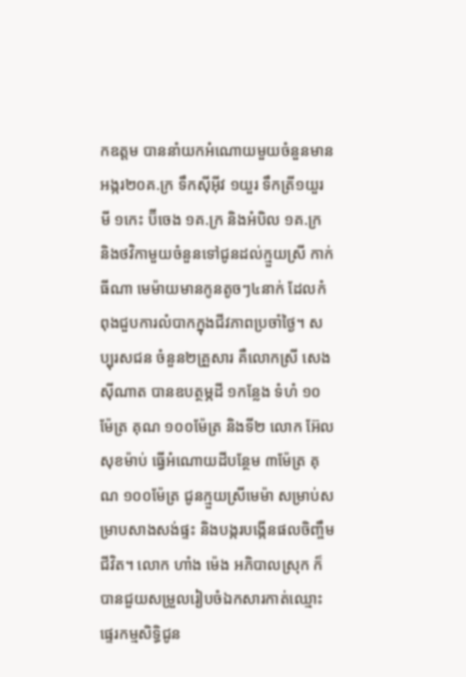កឧត្តម បាននាំយកអំណោយមួយចំនួនមាន អង្ករ២០គ.ក្រ ទឹកស៊ីអ៊ីវ ១យួរ ទឹកត្រី១យួរ មី ១កេះ ប៊ីចេង ១គ.ក្រ និងអំបិល ១គ.ក្រ និងថវិកាមួយចំនួនទៅជូនដល់ក្មួយស្រី កាក់ ធីណា មេម៉ាយមានកូនតូចៗ៤នាក់ ដែលកំពុងជួបការលំបាកក្នុងជីវភាពប្រចាំថ្ងៃ។ សប្បុរសជន ចំនួន២គ្រួសារ គឺលោកស្រី សេង ស៊ីណាត បានឧបត្ថម្ភដី ១កន្លែង ទំហំ ១០ម៉ែត្រ គុណ ១០០ម៉ែត្រ និងទី២ លោក អ៊ែល សុខម៉ាប់ ធ្វើអំណោយដីបន្ថែម ៣ម៉ែត្រ គុណ ១០០ម៉ែត្រ ជូនក្មួយស្រីមេម៉ា សម្រាប់សម្រាបសាងសង់ផ្ទះ និងបង្ករបង្កើនផលចិញ្ចឹមជីវិត។ លោក ហាំង ម៉េង អភិបាលស្រុក ក៏បានជួយសម្រួលរៀបចំឯកសារកាត់ឈ្មោះផ្ទេរកម្មសិទ្ធិជូន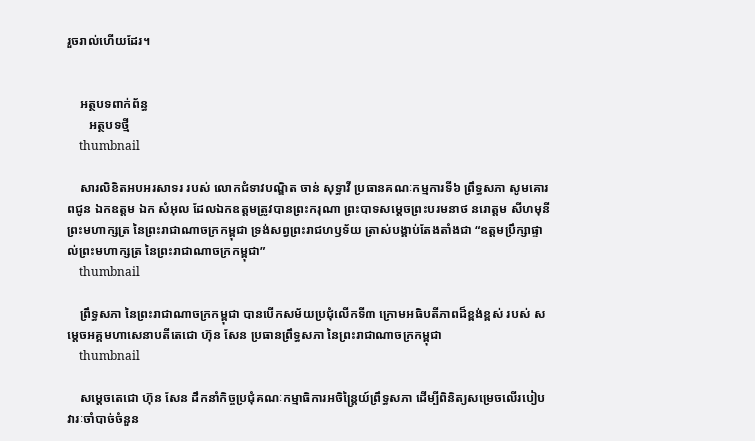រួចរាល់ហើយដែរ។


    អត្ថបទពាក់ព័ន្ធ
       អត្ថបទថ្មី
    thumbnail

    សារលិខិតអបអរសាទរ របស់ លោកជំទាវបណ្ឌិត ចាន់ សុទ្ធាវី ប្រធានគណៈកម្មការទី៦ ព្រឹទ្ធសភា សូមគោរពជូន ឯកឧត្តម ឯក សំអុល ដែលឯកឧត្តមត្រូវបានព្រះករុណា ព្រះបាទសម្តេចព្រះបរមនាថ នរោត្តម សីហមុនី ព្រះមហាក្សត្រ នៃព្រះរាជាណាចក្រកម្ពុជា ទ្រង់សព្វព្រះរាជហឫទ័យ ត្រាស់បង្គាប់តែងតាំងជា “ឧត្តមប្រឹក្សាផ្ទាល់ព្រះមហាក្សត្រ នៃព្រះរាជាណាចក្រកម្ពុជា”
    thumbnail

    ព្រឹទ្ធសភា នៃព្រះរាជាណាចក្រកម្ពុជា បានបើកសម័យប្រជុំលើកទី៣ ក្រោមអធិបតីភាពដ៏ខ្ពង់ខ្ពស់ របស់ សម្តេចអគ្គមហាសេនាបតីតេជោ ហ៊ុន សែន ប្រធានព្រឹទ្ធសភា នៃព្រះរាជាណាចក្រកម្ពុជា
    thumbnail

    សម្តេចតេជោ ហ៊ុន សែន ដឹកនាំកិច្ចប្រជុំគណៈកម្មាធិការអចិន្ត្រៃយ៍ព្រឹទ្ធសភា ដើម្បីពិនិត្យសម្រេចលើរបៀបវារៈចាំបាច់ចំនួន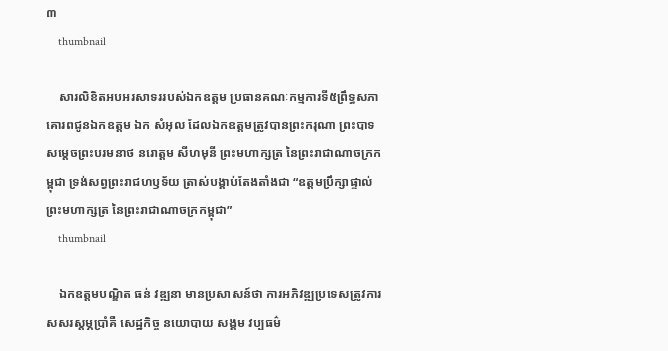៣
    thumbnail

    សារលិខិតអបអរសាទររបស់ឯកឧត្តម ប្រធានគណៈកម្មការទី៥ព្រឹទ្ធសភា គោរពជូនឯកឧត្តម ឯក សំអុល ដែលឯកឧត្តមត្រូវបានព្រះករុណា ព្រះបាទសម្តេចព្រះបរមនាថ នរោត្តម សីហមុនី ព្រះមហាក្សត្រ នៃព្រះរាជាណាចក្រកម្ពុជា ទ្រង់សព្វព្រះរាជហឫទ័យ ត្រាស់បង្គាប់តែងតាំងជា “ឧត្តមប្រឹក្សាផ្ទាល់ព្រះមហាក្សត្រ នៃព្រះរាជាណាចក្រកម្ពុជា”
    thumbnail

    ឯកឧត្តមបណ្ឌិត ធន់ វឌ្ឍនា មានប្រសាសន៍ថា ការអភិវឌ្ឍប្រទេសត្រូវការសសរស្តម្ភប្រាំគឺ សេដ្ឋកិច្ច នយោបាយ សង្គម វប្បធម៌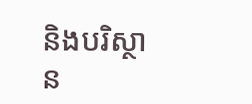និងបរិស្ថាន